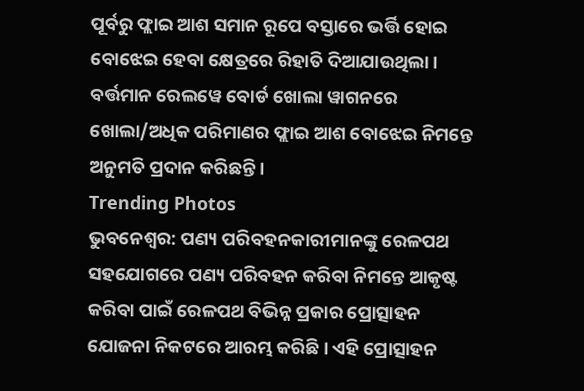ପୂର୍ବରୁ ଫ୍ଲାଇ ଆଶ ସମାନ ରୂପେ ବସ୍ତାରେ ଭର୍ତ୍ତି ହୋଇ ବୋଝେଇ ହେବା କ୍ଷେତ୍ରରେ ରିହାତି ଦିଆଯାଉଥିଲା । ବର୍ତ୍ତମାନ ରେଲୱେ ବୋର୍ଡ ଖୋଲା ୱାଗନରେ ଖୋଲା/ଅଧିକ ପରିମାଣର ଫ୍ଲାଇ ଆଶ ବୋଝେଇ ନିମନ୍ତେ ଅନୁମତି ପ୍ରଦାନ କରିଛନ୍ତି ।
Trending Photos
ଭୁବନେଶ୍ୱର: ପଣ୍ୟ ପରିବହନକାରୀମାନଙ୍କୁ ରେଳପଥ ସହଯୋଗରେ ପଣ୍ୟ ପରିବହନ କରିବା ନିମନ୍ତେ ଆକୃଷ୍ଟ କରିବା ପାଇଁ ରେଳପଥ ବିଭିନ୍ନ ପ୍ରକାର ପ୍ରୋତ୍ସାହନ ଯୋଜନା ନିକଟରେ ଆରମ୍ଭ କରିଛି । ଏହି ପ୍ରୋତ୍ସାହନ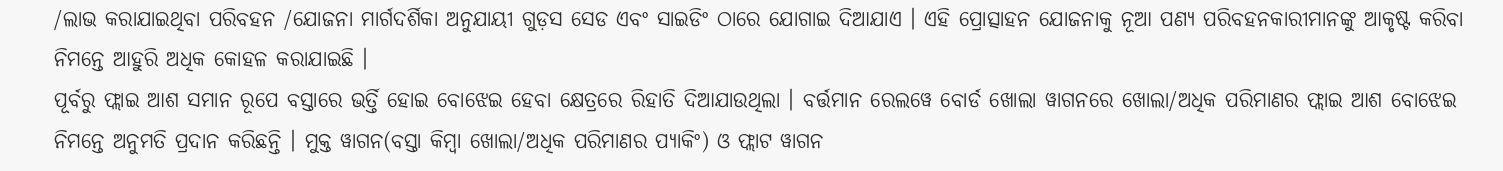/ଲାଭ କରାଯାଇଥିବା ପରିବହନ /ଯୋଜନା ମାର୍ଗଦର୍ଶିକା ଅନୁଯାୟୀ ଗୁଡ଼ସ ସେଡ ଏବଂ ସାଇଡିଂ ଠାରେ ଯୋଗାଇ ଦିଆଯାଏ । ଏହି ପ୍ରୋତ୍ସାହନ ଯୋଜନାକୁ ନୂଆ ପଣ୍ୟ ପରିବହନକାରୀମାନଙ୍କୁ ଆକୃଷ୍ଟ କରିବା ନିମନ୍ତେ ଆହୁରି ଅଧିକ କୋହଳ କରାଯାଇଛି ।
ପୂର୍ବରୁ ଫ୍ଲାଇ ଆଶ ସମାନ ରୂପେ ବସ୍ତାରେ ଭର୍ତ୍ତି ହୋଇ ବୋଝେଇ ହେବା କ୍ଷେତ୍ରରେ ରିହାତି ଦିଆଯାଉଥିଲା । ବର୍ତ୍ତମାନ ରେଲୱେ ବୋର୍ଡ ଖୋଲା ୱାଗନରେ ଖୋଲା/ଅଧିକ ପରିମାଣର ଫ୍ଲାଇ ଆଶ ବୋଝେଇ ନିମନ୍ତେ ଅନୁମତି ପ୍ରଦାନ କରିଛନ୍ତି । ମୁକ୍ତ ୱାଗନ(ବସ୍ତା କିମ୍ୱା ଖୋଲା/ଅଧିକ ପରିମାଣର ପ୍ୟାକିଂ) ଓ ଫ୍ଲାଟ ୱାଗନ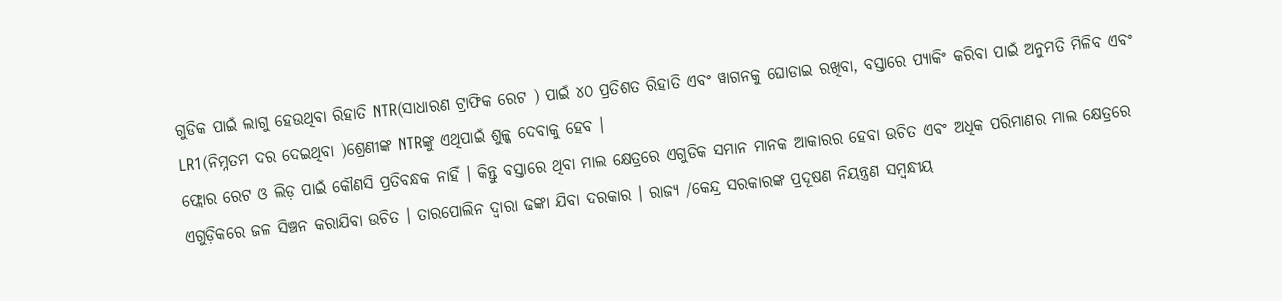ଗୁଡିକ ପାଇଁ ଲାଗୁ ହେଉଥିବା ରିହାତି NTR(ସାଧାରଣ ଟ୍ରାଫିକ ରେଟ ) ପାଇଁ ୪୦ ପ୍ରତିଶତ ରିହାତି ଏବଂ ୱାଗନକୁ ଘୋଡାଇ ରଖିବା, ବସ୍ତାରେ ପ୍ୟାକିଂ କରିବା ପାଇଁ ଅନୁମତି ମିଳିବ ଏବଂ LR1(ନିମ୍ନତମ ଦର ଦେଇଥିବା )ଶ୍ରେଣୀଙ୍କ NTRଙ୍କୁ ଏଥିପାଇଁ ଶୁଳ୍କ ଦେବାକୁ ହେବ ।
ଫ୍ଲୋର ରେଟ ଓ ଲିଡ଼ ପାଇଁ କୌଣସି ପ୍ରତିବନ୍ଧକ ନାହିଁ । କିନ୍ତୁ ବସ୍ତାରେ ଥିବା ମାଲ କ୍ଷେତ୍ରରେ ଏଗୁଡିକ ସମାନ ମାନକ ଆକାରର ହେବା ଉଚିତ ଏବଂ ଅଧିକ ପରିମାଣର ମାଲ କ୍ଷେତ୍ରରେ ଏଗୁଡ଼ିକରେ ଜଳ ସିଞ୍ଚନ କରାଯିବା ଉଚିତ । ତାରପୋଲିନ ଦ୍ଵାରା ଢଙ୍କା ଯିବା ଦରକାର । ରାଜ୍ୟ /କେନ୍ଦ୍ର ସରକାରଙ୍କ ପ୍ରଦୂଷଣ ନିୟନ୍ତ୍ରଣ ସମ୍ବନ୍ଧୀୟ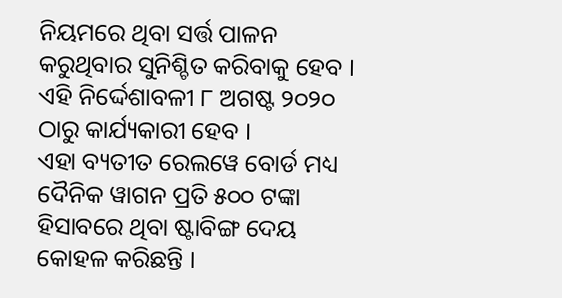ନିୟମରେ ଥିବା ସର୍ତ୍ତ ପାଳନ କରୁଥିବାର ସୁନିଶ୍ଚିତ କରିବାକୁ ହେବ । ଏହି ନିର୍ଦ୍ଦେଶାବଳୀ ୮ ଅଗଷ୍ଟ ୨୦୨୦ ଠାରୁ କାର୍ଯ୍ୟକାରୀ ହେବ ।
ଏହା ବ୍ୟତୀତ ରେଲୱେ ବୋର୍ଡ ମଧ୍ୟ ଦୈନିକ ୱାଗନ ପ୍ରତି ୫୦୦ ଟଙ୍କା ହିସାବରେ ଥିବା ଷ୍ଟାବିଙ୍ଗ ଦେୟ କୋହଳ କରିଛନ୍ତି ।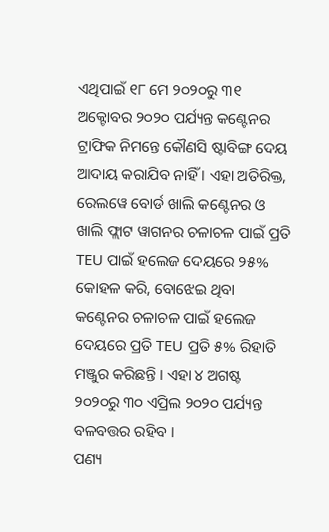ଏଥିପାଇଁ ୧୮ ମେ ୨୦୨୦ରୁ ୩୧ ଅକ୍ଟୋବର ୨୦୨୦ ପର୍ଯ୍ୟନ୍ତ କଣ୍ଟେନର ଟ୍ରାଫିକ ନିମନ୍ତେ କୌଣସି ଷ୍ଟାବିଙ୍ଗ ଦେୟ ଆଦାୟ କରାଯିବ ନାହିଁ । ଏହା ଅତିରିକ୍ତ, ରେଲୱେ ବୋର୍ଡ ଖାଲି କଣ୍ଟେନର ଓ ଖାଲି ଫ୍ଲାଟ ୱାଗନର ଚଳାଚଳ ପାଇଁ ପ୍ରତି TEU ପାଇଁ ହଲେଜ ଦେୟରେ ୨୫% କୋହଳ କରି, ବୋଝେଇ ଥିବା କଣ୍ଟେନର ଚଳାଚଳ ପାଇଁ ହଲେଜ ଦେୟରେ ପ୍ରତି TEU ପ୍ରତି ୫% ରିହାତି ମଞ୍ଜୁର କରିଛନ୍ତି । ଏହା ୪ ଅଗଷ୍ଟ ୨୦୨୦ରୁ ୩୦ ଏପ୍ରିଲ ୨୦୨୦ ପର୍ଯ୍ୟନ୍ତ ବଳବତ୍ତର ରହିବ ।
ପଣ୍ୟ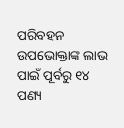ପରିବହନ ଉପଭୋକ୍ତାଙ୍କ ଲାଭ ପାଇଁ ପୂର୍ବରୁ ୧୪ ପଣ୍ୟ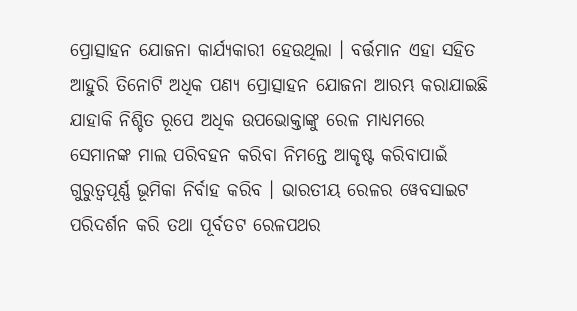ପ୍ରୋତ୍ସାହନ ଯୋଜନା କାର୍ଯ୍ୟକାରୀ ହେଉଥିଲା । ବର୍ତ୍ତମାନ ଏହା ସହିତ ଆହୁରି ତିନୋଟି ଅଧିକ ପଣ୍ୟ ପ୍ରୋତ୍ସାହନ ଯୋଜନା ଆରମ୍ଭ କରାଯାଇଛି ଯାହାକି ନିଶ୍ଚିତ ରୂପେ ଅଧିକ ଉପଭୋକ୍ତାଙ୍କୁ ରେଳ ମାଧ୍ୟମରେ ସେମାନଙ୍କ ମାଲ ପରିବହନ କରିବା ନିମନ୍ତେ ଆକୃଷ୍ଟ କରିବାପାଇଁ ଗୁରୁତ୍ୱପୂର୍ଣ୍ଣ ଭୂମିକା ନିର୍ବାହ କରିବ । ଭାରତୀୟ ରେଳର ୱେବସାଇଟ ପରିଦର୍ଶନ କରି ତଥା ପୂର୍ବତଟ ରେଳପଥର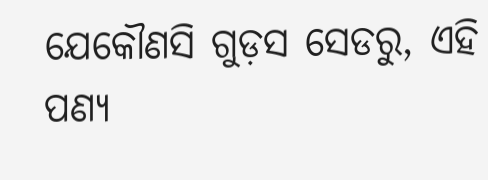ଯେକୌଣସି ଗୁଡ଼ସ ସେଡରୁ, ଏହି ପଣ୍ୟ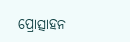ପ୍ରୋତ୍ସାହନ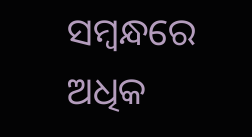ସମ୍ବନ୍ଧରେ ଅଧିକ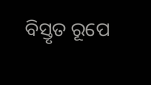ବିସ୍ତୃତ ରୂପେ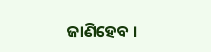ଜାଣିହେବ ।